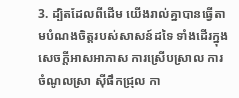3. ដ្បិតដែលពីដើម យើងរាល់គ្នាបានធ្វើតាមបំណងចិត្តរបស់សាសន៍ដទៃ ទាំងដើរក្នុងសេចក្ដីអាសអាភាស ការស្រើបស្រាល ការចំណូលស្រា ស៊ីផឹកជ្រុល កា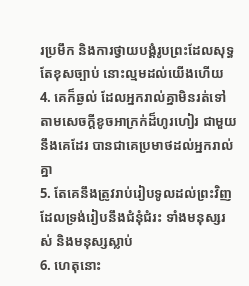រប្រមឹក និងការថ្វាយបង្គំរូបព្រះដែលសុទ្ធតែខុសច្បាប់ នោះល្មមដល់យើងហើយ
4. គេក៏ឆ្ងល់ ដែលអ្នករាល់គ្នាមិនរត់ទៅ តាមសេចក្ដីខូចអាក្រក់ដ៏ហូរហៀរ ជាមួយនឹងគេដែរ បានជាគេប្រមាថដល់អ្នករាល់គ្នា
5. តែគេនឹងត្រូវរាប់រៀបទូលដល់ព្រះវិញ ដែលទ្រង់រៀបនឹងជំនុំជំរះ ទាំងមនុស្សរស់ និងមនុស្សស្លាប់
6. ហេតុនោះ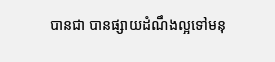បានជា បានផ្សាយដំណឹងល្អទៅមនុ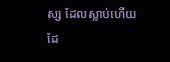ស្ស ដែលស្លាប់ហើយដែ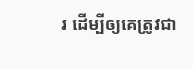រ ដើម្បីឲ្យគេត្រូវជា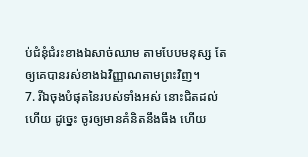ប់ជំនុំជំរះខាងឯសាច់ឈាម តាមបែបមនុស្ស តែឲ្យគេបានរស់ខាងឯវិញ្ញាណតាមព្រះវិញ។
7. រីឯចុងបំផុតនៃរបស់ទាំងអស់ នោះជិតដល់ហើយ ដូច្នេះ ចូរឲ្យមានគំនិតនឹងធឹង ហើយ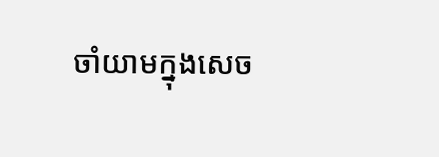ចាំយាមក្នុងសេច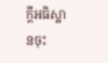ក្ដីអធិស្ឋានចុះ